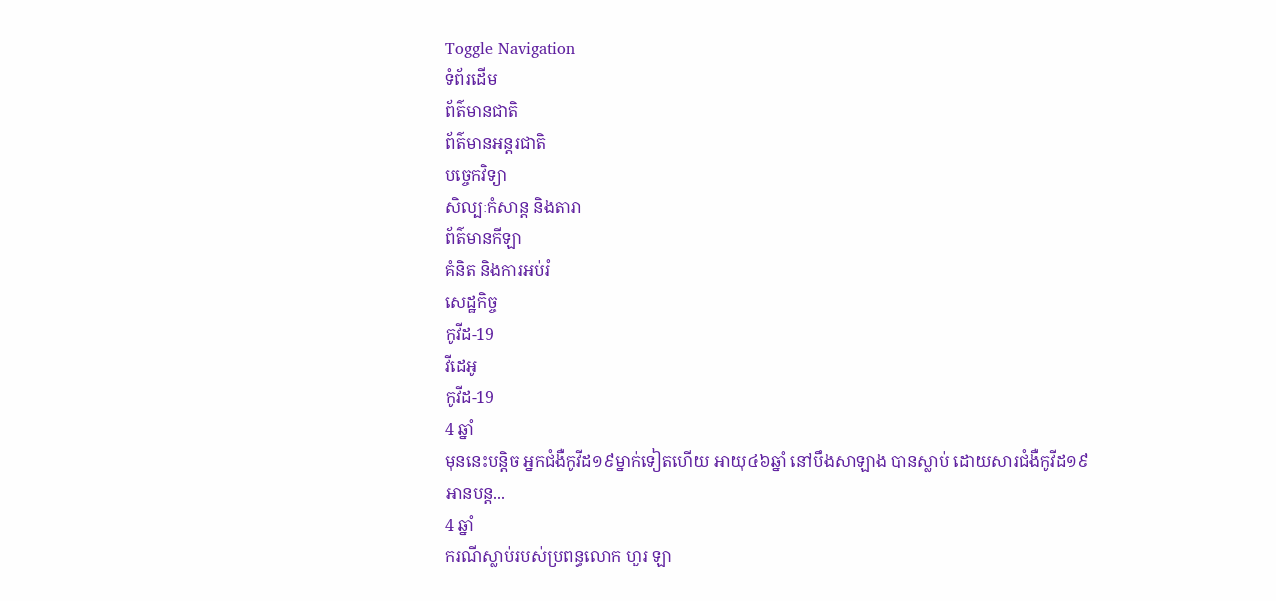Toggle Navigation
ទំព័រដើម
ព័ត៌មានជាតិ
ព័ត៌មានអន្តរជាតិ
បច្ចេកវិទ្យា
សិល្បៈកំសាន្ត និងតារា
ព័ត៌មានកីឡា
គំនិត និងការអប់រំ
សេដ្ឋកិច្ច
កូវីដ-19
វីដេអូ
កូវីដ-19
4 ឆ្នាំ
មុននេះបន្តិច អ្នកជំងឺកូវីដ១៩ម្នាក់ទៀតហើយ អាយុ៤៦ឆ្នាំ នៅបឹងសាឡាង បានស្លាប់ ដោយសារជំងឺកូវីដ១៩
អានបន្ត...
4 ឆ្នាំ
ករណីស្លាប់របស់ប្រពន្ធលោក ហួរ ឡា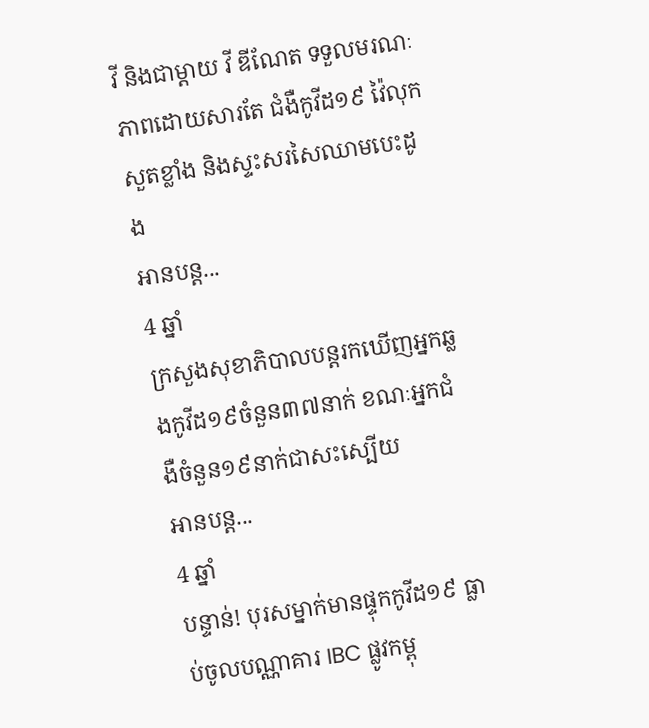វី និងជាម្តាយ វី ឌីណែត ទទួលមរណៈភាពដោយសារតែ ជំងឺកូវីដ១៩ វ៉ៃលុកសួតខ្លាំង និងស្ទះសរសៃឈាមបេះដូង
អានបន្ត...
4 ឆ្នាំ
ក្រសួងសុខាភិបាលបន្តរកឃើញអ្នកឆ្លងកូវីដ១៩ចំនួន៣៧នាក់ ខណៈអ្នកជំងឺចំនួន១៩នាក់ជាសះស្បើយ
អានបន្ត...
4 ឆ្នាំ
បន្ទាន់! បុរសម្នាក់មានផ្ទុកកូវីដ១៩ ធ្លាប់ចូលបណ្ណាគារ IBC ផ្លូវកម្ពុ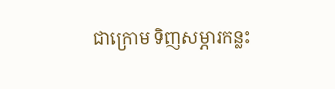ជាក្រោម ទិញសម្ភារកន្លះ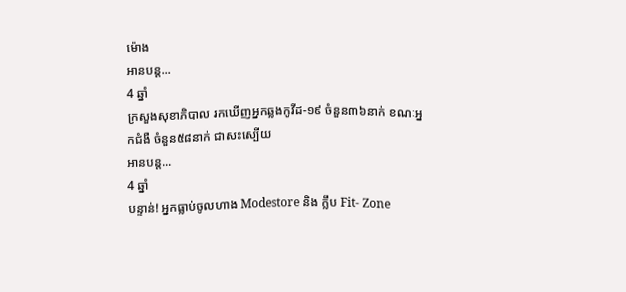ម៉ោង
អានបន្ត...
4 ឆ្នាំ
ក្រសួងសុខាភិបាល រកឃើញអ្នកឆ្លងកូវីដ-១៩ ចំនួន៣៦នាក់ ខណៈអ្នកជំងឺ ចំនួន៥៨នាក់ ជាសះស្បើយ
អានបន្ត...
4 ឆ្នាំ
បន្ទាន់! អ្នកធ្លាប់ចូលហាង Modestore និង ក្លឹប Fit- Zone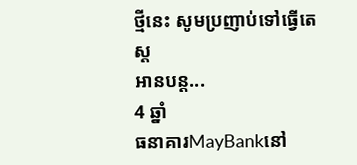ថ្មីនេះ សូមប្រញាប់ទៅធ្វើតេស្ត
អានបន្ត...
4 ឆ្នាំ
ធនាគារMayBankនៅ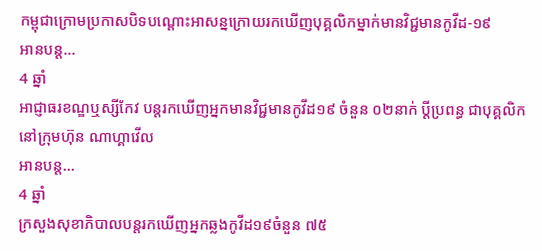កម្ពុជាក្រោមប្រកាសបិទបណ្តោះអាសន្នក្រោយរកឃើញបុគ្គលិកម្នាក់មានវិជ្ជមានកូវីដ-១៩
អានបន្ត...
4 ឆ្នាំ
អាជ្ញាធរខណ្ឌឬស្សីកែវ បន្តរកឃើញអ្នកមានវិជ្ជមានកូវីដ១៩ ចំនួន ០២នាក់ ប្ដីប្រពន្ធ ជាបុគ្គលិកនៅក្រុមហ៊ុន ណាហ្គាវើល
អានបន្ត...
4 ឆ្នាំ
ក្រសួងសុខាភិបាលបន្តរកឃើញអ្នកឆ្លងកូវីដ១៩ចំនួន ៧៥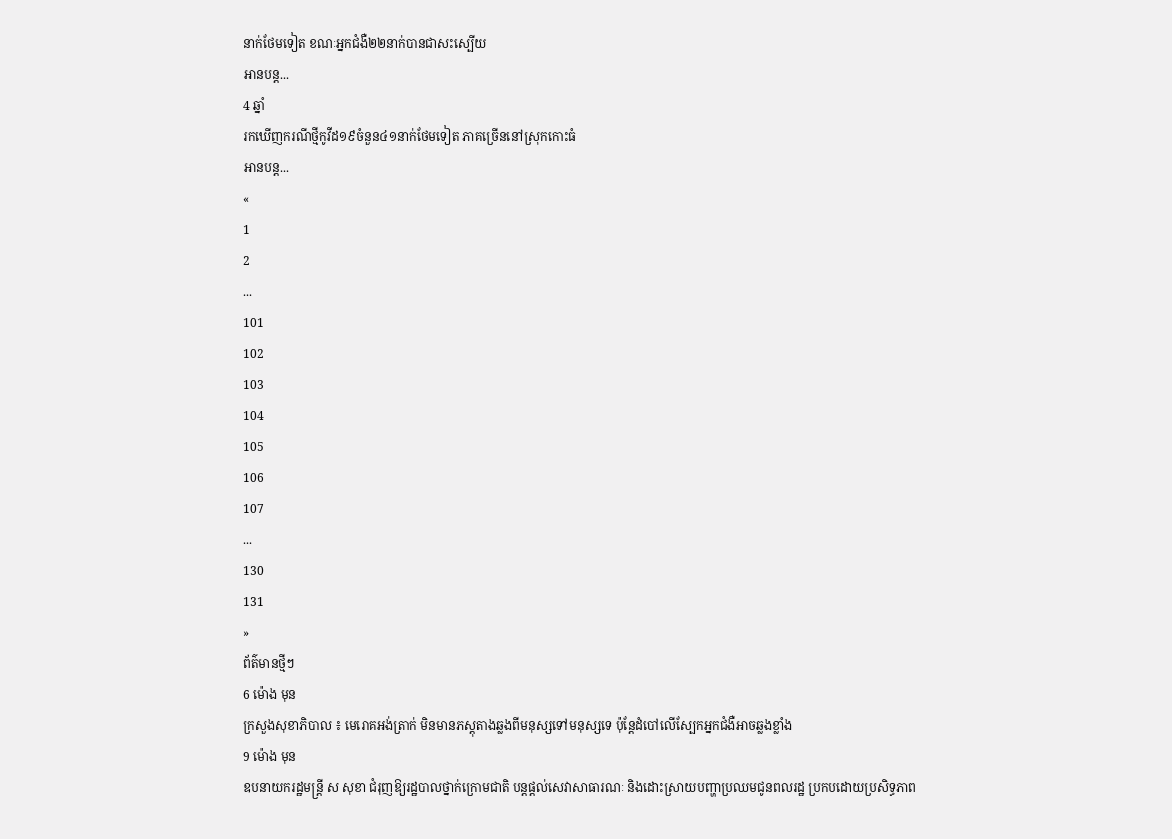នាក់ថែមទៀត ខណៈអ្នកជំងឺ២២នាក់បានជាសះស្បើយ
អានបន្ត...
4 ឆ្នាំ
រកឃើញករណីថ្មីកូវីដ១៩ចំនួន៤១នាក់ថែមទៀត ភាគច្រើននៅស្រុកកោះធំ
អានបន្ត...
«
1
2
...
101
102
103
104
105
106
107
...
130
131
»
ព័ត៌មានថ្មីៗ
6 ម៉ោង មុន
ក្រសួងសុខាភិបាល ៖ មេរោគអង់ត្រាក់ មិនមានភស្តុតាងឆ្លងពីមនុស្សទៅមនុស្សទេ ប៉ុន្តែដំបៅលើស្បែកអ្នកជំងឺអាចឆ្លងខ្លាំង
9 ម៉ោង មុន
ឧបនាយករដ្ឋមន្ត្រី ស សុខា ជំរុញឱ្យរដ្ឋបាលថ្នាក់ក្រោមជាតិ បន្តផ្តល់សេវាសាធារណៈ និងដោះស្រាយបញ្ហាប្រឈមជូនពលរដ្ឋ ប្រកបដោយប្រសិទ្ធភាព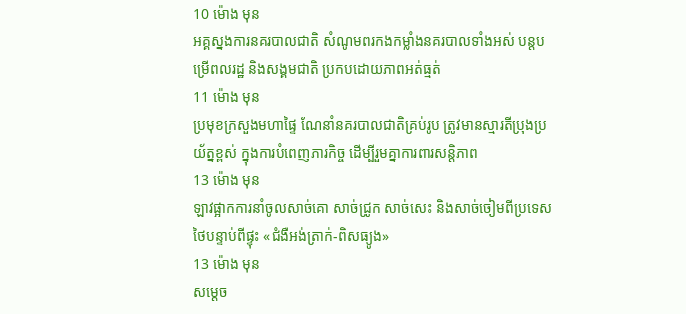10 ម៉ោង មុន
អគ្គស្នងការនគរបាលជាតិ សំណូមពរកងកម្លាំងនគរបាលទាំងអស់ បន្តបម្រើពលរដ្ឋ និងសង្គមជាតិ ប្រកបដោយភាពអត់ធ្មត់
11 ម៉ោង មុន
ប្រមុខក្រសួងមហាផ្ទៃ ណែនាំនគរបាលជាតិគ្រប់រូប ត្រូវមានស្មារតីប្រុងប្រយ័ត្នខ្ពស់ ក្នុងការបំពេញភារកិច្ច ដើម្បីរួមគ្នាការពារសន្តិភាព
13 ម៉ោង មុន
ឡាវផ្អាកការនាំចូលសាច់គោ សាច់ជ្រូក សាច់សេះ និងសាច់ចៀមពីប្រទេសថៃបន្ទាប់ពីផ្ទុះ «ជំងឺអង់ត្រាក់-ពិសធ្យូង»
13 ម៉ោង មុន
សម្តេច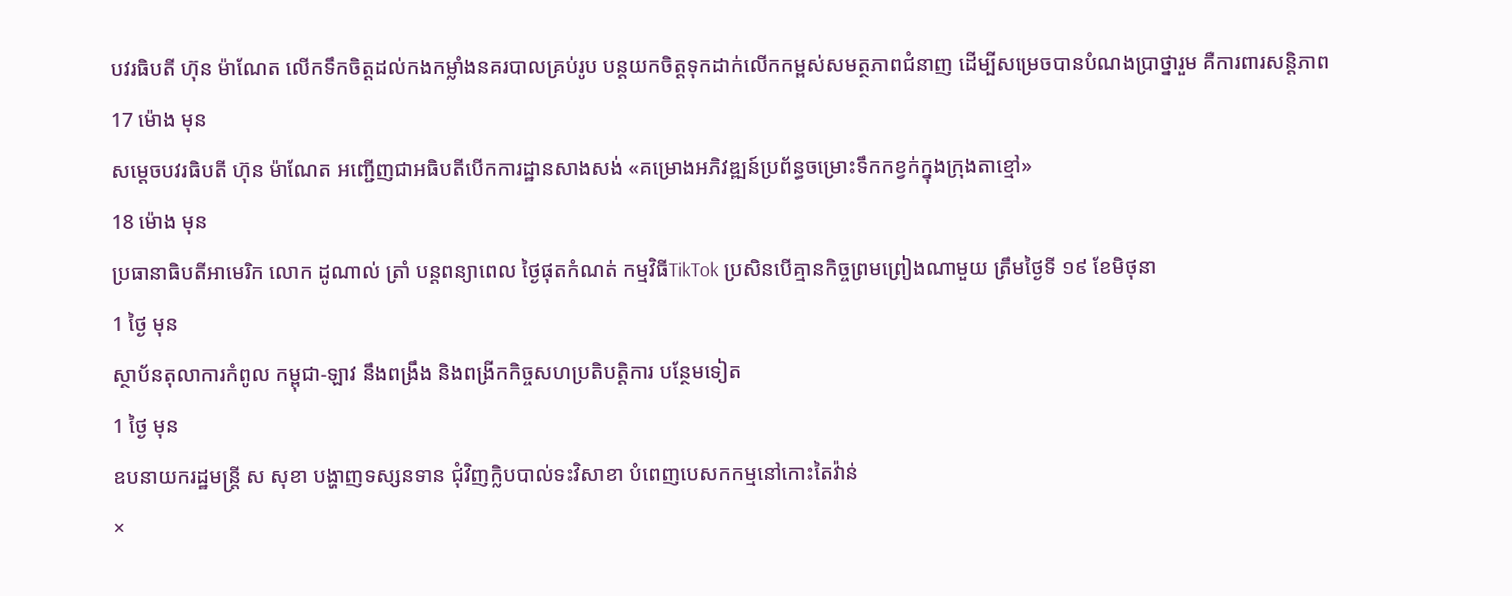បវរធិបតី ហ៊ុន ម៉ាណែត លើកទឹកចិត្តដល់កងកម្លាំងនគរបាលគ្រប់រូប បន្ដយកចិត្តទុកដាក់លើកកម្ពស់សមត្ថភាពជំនាញ ដើម្បីសម្រេចបានបំណងប្រាថ្នារួម គឺការពារសន្តិភាព
17 ម៉ោង មុន
សម្តេចបវរធិបតី ហ៊ុន ម៉ាណែត អញ្ជើញជាអធិបតីបើកការដ្ឋានសាងសង់ «គម្រោងអភិវឌ្ឍន៍ប្រព័ន្ធចម្រោះទឹកកខ្វក់ក្នុងក្រុងតាខ្មៅ»
18 ម៉ោង មុន
ប្រធានាធិបតីអាមេរិក លោក ដូណាល់ ត្រាំ បន្តពន្យាពេល ថ្ងៃផុតកំណត់ កម្មវិធីTikTok ប្រសិនបើគ្មានកិច្ចព្រមព្រៀងណាមួយ ត្រឹមថ្ងៃទី ១៩ ខែមិថុនា
1 ថ្ងៃ មុន
ស្ថាប័នតុលាការកំពូល កម្ពុជា-ឡាវ នឹងពង្រឹង និងពង្រីកកិច្ចសហប្រតិបត្តិការ បន្ថែមទៀត
1 ថ្ងៃ មុន
ឧបនាយករដ្ឋមន្ដ្រី ស សុខា បង្ហាញទស្សនទាន ជុំវិញក្លិបបាល់ទះវិសាខា បំពេញបេសកកម្មនៅកោះតៃវ៉ាន់
×